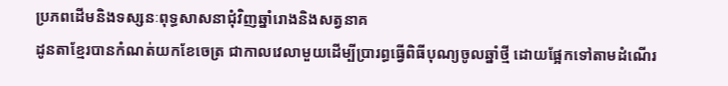ប្រភពដើមនិងទស្សនៈពុទ្ធសាសនាជុំវិញឆ្នាំរោងនិងសត្វនាគ
ដូនតាខ្មែរបានកំណត់យកខែចេត្រ ជាកាលវេលាមួយដើម្បីប្រារព្ធធ្វើពិធីបុណ្យចូលឆ្នាំថ្មី ដោយផ្អែកទៅតាមដំណើរ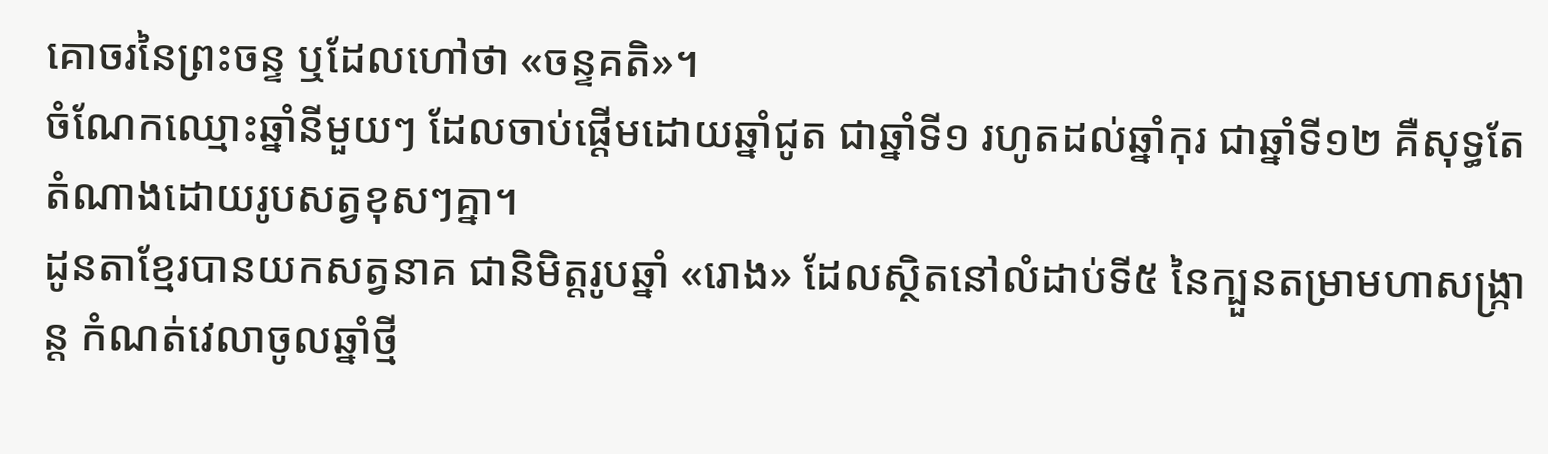គោចរនៃព្រះចន្ទ ឬដែលហៅថា «ចន្ទគតិ»។
ចំណែកឈ្មោះឆ្នាំនីមួយៗ ដែលចាប់ផ្ដើមដោយឆ្នាំជូត ជាឆ្នាំទី១ រហូតដល់ឆ្នាំកុរ ជាឆ្នាំទី១២ គឺសុទ្ធតែតំណាងដោយរូបសត្វខុសៗគ្នា។
ដូនតាខ្មែរបានយកសត្វនាគ ជានិមិត្តរូបឆ្នាំ «រោង» ដែលស្ថិតនៅលំដាប់ទី៥ នៃក្បួនតម្រាមហាសង្ក្រាន្ត កំណត់វេលាចូលឆ្នាំថ្មី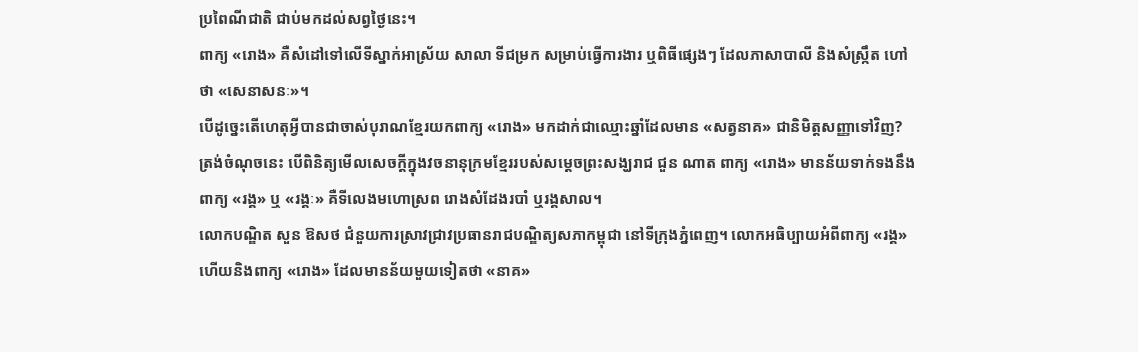ប្រពៃណីជាតិ ជាប់មកដល់សព្វថ្ងៃនេះ។
ពាក្យ «រោង» គឺសំដៅទៅលើទីស្នាក់អាស្រ័យ សាលា ទីជម្រក សម្រាប់ធ្វើការងារ ឬពិធីផ្សេងៗ ដែលភាសាបាលី និងសំស្ក្រឹត ហៅថា «សេនាសនៈ»។
បើដូច្នេះតើហេតុអ្វីបានជាចាស់បុរាណខ្មែរយកពាក្យ «រោង» មកដាក់ជាឈ្មោះឆ្នាំដែលមាន «សត្វនាគ» ជានិមិត្តសញ្ញាទៅវិញ?
ត្រង់ចំណុចនេះ បើពិនិត្យមើលសេចក្ដីក្នុងវចនានុក្រមខ្មែររបស់សម្ដេចព្រះសង្ឃរាជ ជួន ណាត ពាក្យ «រោង» មានន័យទាក់ទងនឹងពាក្យ «រង្គ» ឬ «រង្គៈ» គឺទីលេងមហោស្រព រោងសំដែងរបាំ ឬរង្គសាល។
លោកបណ្ឌិត សួន ឱសថ ជំនួយការស្រាវជ្រាវប្រធានរាជបណ្ឌិត្យសភាកម្ពុជា នៅទីក្រុងភ្នំពេញ។ លោកអធិប្បាយអំពីពាក្យ «រង្គ» ហើយនិងពាក្យ «រោង» ដែលមានន័យមួយទៀតថា «នាគ»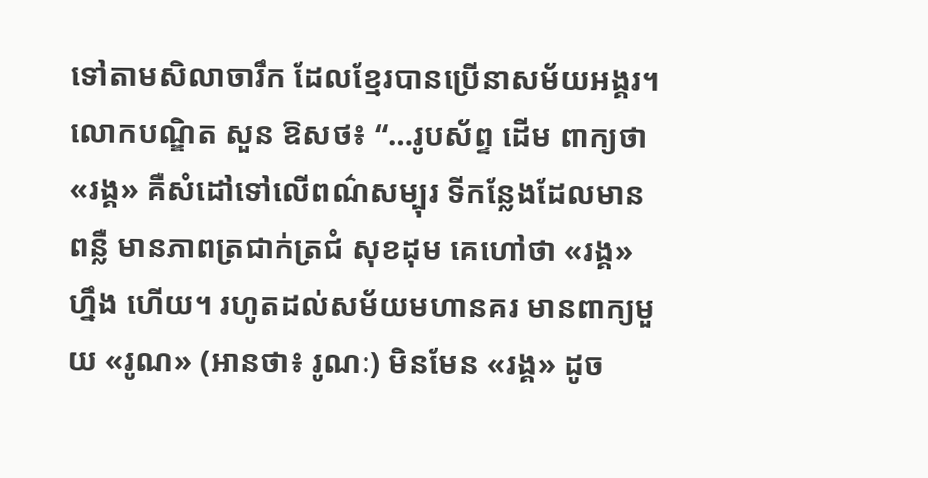ទៅតាមសិលាចារឹក ដែលខ្មែរបានប្រើនាសម័យអង្គរ។
លោកបណ្ឌិត សួន ឱសថ៖ “…រូបស័ព្ទ ដើម ពាក្យថា «រង្គ» គឺសំដៅទៅលើពណ៌សម្បុរ ទីកន្លែងដែលមានពន្លឺ មានភាពត្រជាក់ត្រជំ សុខដុម គេហៅថា «រង្គ» ហ្នឹង ហើយ។ រហូតដល់សម័យមហានគរ មានពាក្យមួយ «រូណ» (អានថា៖ រូណៈ) មិនមែន «រង្គ» ដូច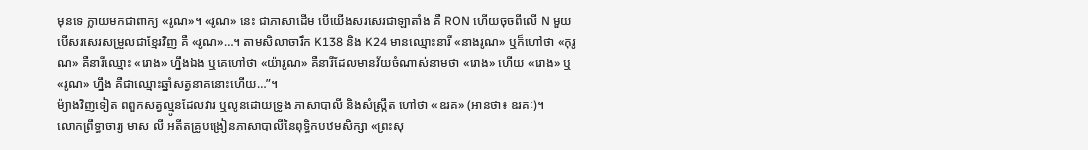មុនទេ ក្លាយមកជាពាក្យ «រូណ»។ «រូណ» នេះ ជាភាសាដើម បើយើងសរសេរជាឡាតាំង គឺ RON ហើយចុចពីលើ N មួយ បើសរសេរសម្រួលជាខ្មែរវិញ គឺ «រូណ»…។ តាមសិលាចារឹក K138 និង K24 មានឈ្មោះនារី «នាងរូណ» ឬក៏ហៅថា «កុរូណ» គឺនារីឈ្មោះ «រោង» ហ្នឹងឯង ឬគេហៅថា «យ៉ារូណ» គឺនារីដែលមានវ័យចំណាស់នាមថា «រោង» ហើយ «រោង» ឬ «រូណ» ហ្នឹង គឺជាឈ្មោះឆ្នាំសត្វនាគនោះហើយ…”។
ម៉្យាងវិញទៀត ពពួកសត្វល្មូនដែលវារ ឬលូនដោយទ្រូង ភាសាបាលី និងសំស្ក្រឹត ហៅថា «ឧរគ» (អានថា៖ ឧរគៈ)។
លោកព្រឹទ្ធាចារ្យ មាស លី អតីតគ្រូបង្រៀនភាសាបាលីនៃពុទ្ធិកបឋមសិក្សា «ព្រះសុ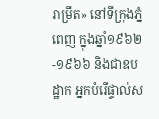រាម្រឹត» នៅទីក្រុងភ្នំពេញ ក្នុងឆ្នាំ១៩៦២-១៩៦៦ និងជាឧបដ្ឋាក អ្នកបំរើផ្ទាល់ស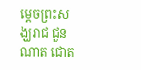ម្ដេចព្រះសង្ឃរាជ ជួន ណាត ជោត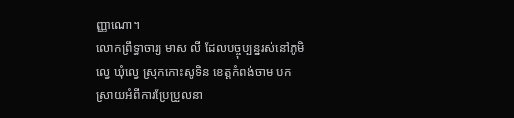ញ្ញាណោ។
លោកព្រឹទ្ធាចារ្យ មាស លី ដែលបច្ចុប្បន្នរស់នៅភូមិល្វេ ឃុំល្វេ ស្រុកកោះសូទិន ខេត្តកំពង់ចាម បកស្រាយអំពីការប្រែប្រួលនា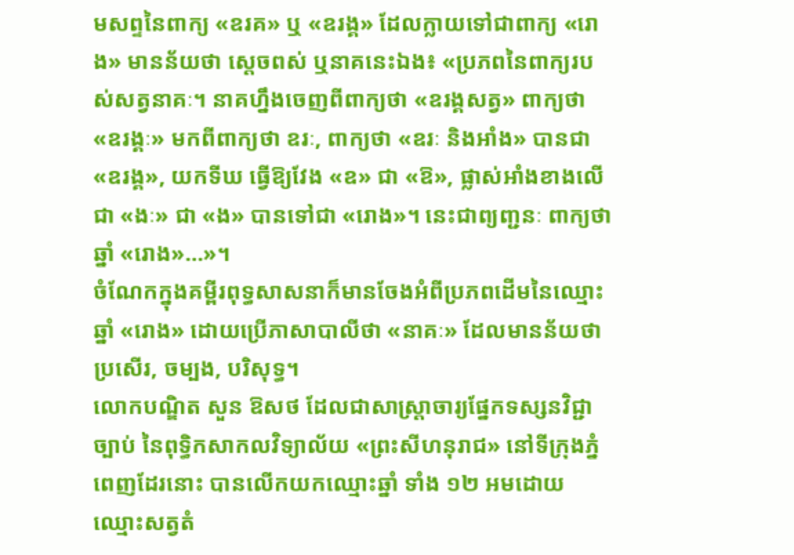មសព្ទនៃពាក្យ «ឧរគ» ឬ «ឧរង្គ» ដែលក្លាយទៅជាពាក្យ «រោង» មានន័យថា ស្តេចពស់ ឬនាគនេះឯង៖ «ប្រភពនៃពាក្យរបស់សត្វនាគៈ។ នាគហ្នឹងចេញពីពាក្យថា «ឧរង្គសត្វ» ពាក្យថា «ឧរង្គៈ» មកពីពាក្យថា ឧរៈ, ពាក្យថា «ឧរៈ និងអាំង» បានជា «ឧរង្គ», យកទីឃ ធ្វើឱ្យវែង «ឧ» ជា «ឱ», ផ្លាស់អាំងខាងលើ ជា «ងៈ» ជា «ង» បានទៅជា «រោង»។ នេះជាព្យញ្ជនៈ ពាក្យថា ឆ្នាំ «រោង»…»។
ចំណែកក្នុងគម្ពីរពុទ្ធសាសនាក៏មានចែងអំពីប្រភពដើមនៃឈ្មោះ ឆ្នាំ «រោង» ដោយប្រើភាសាបាលីថា «នាគៈ» ដែលមានន័យថា ប្រសើរ, ចម្បង, បរិសុទ្ធ។
លោកបណ្ឌិត សួន ឱសថ ដែលជាសាស្ត្រាចារ្យផ្នែកទស្សនវិជ្ជាច្បាប់ នៃពុទ្ធិកសាកលវិទ្យាល័យ «ព្រះសីហនុរាជ» នៅទីក្រុងភ្នំពេញដែរនោះ បានលើកយកឈ្មោះឆ្នាំ ទាំង ១២ អមដោយឈ្មោះសត្វតំ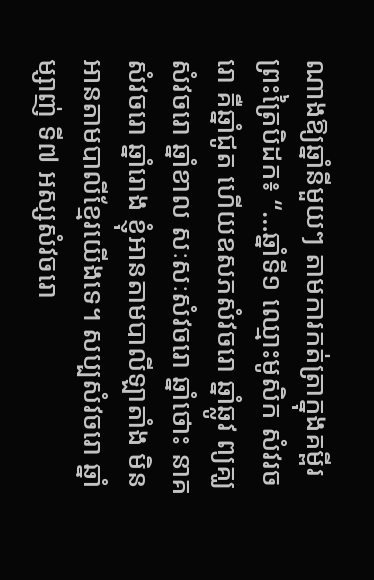ណាងឱ្យឆ្នាំនីមួយៗ តាមការកត់ត្រាក្នុងគម្ពីរព្រះត្រៃបិដក៖ “…ឆ្នាំទី១ ឈ្មោះមូសិក សំវរចរោ គឺឆ្នាំជូត ហើយឧសភសំវចរោ ឆ្នាំឆ្លូវ ព្យគ្ឃសំវចរោ ឆ្នាំខាល សៈសៈសំវចរោ ឆ្នាំថោះ នាគសំវចរោ ឆ្នាំរោង ខ្ញុំអានតាមបាលីឡាតាំង មិនអានតាមបាលីខ្មែរយើងទេ។ សប្បសំវចរោ ឆ្នាំម្សាញ់ ទី៧ អស្សសំវចរោ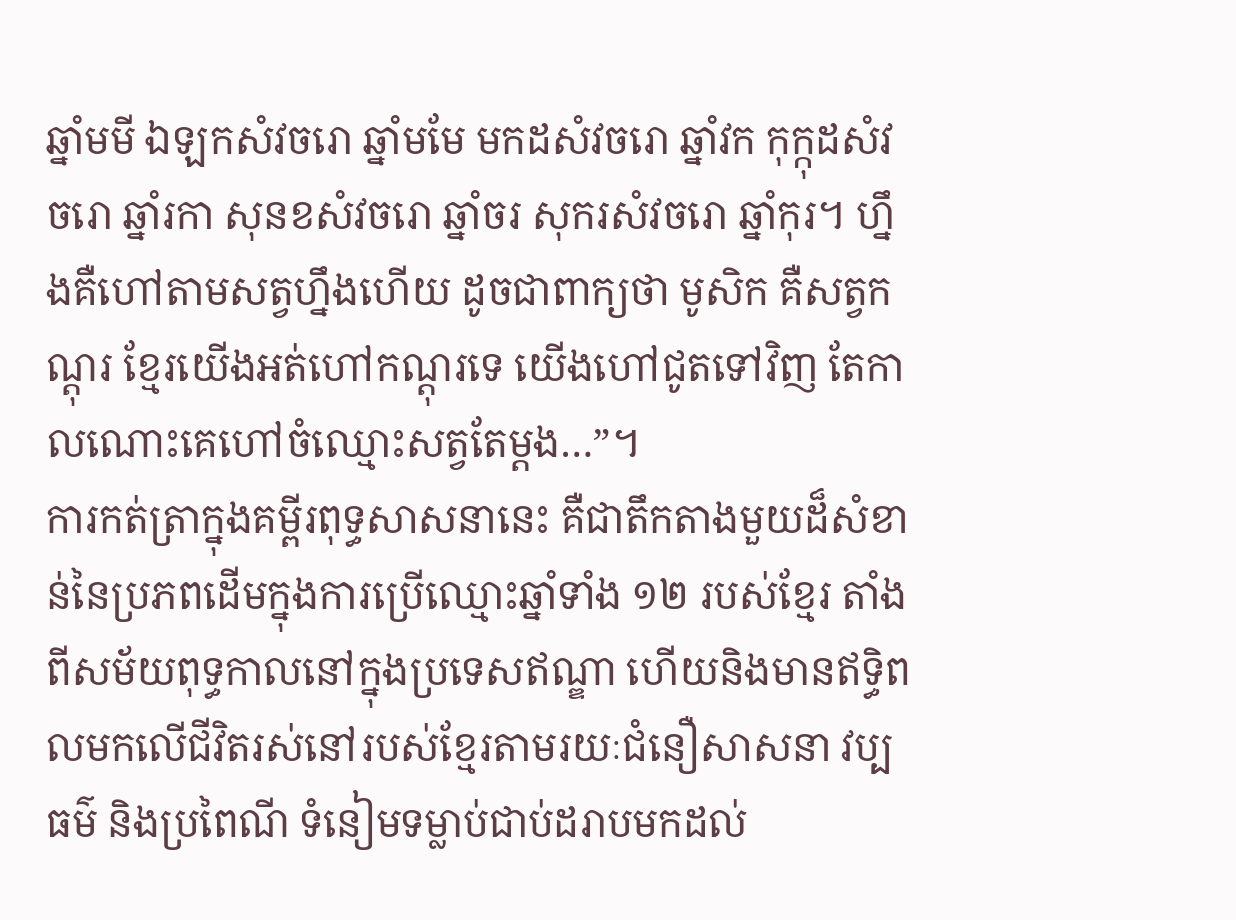ឆ្នាំមមី ឯឡកសំវចរោ ឆ្នាំមមែ មកដសំវចរោ ឆ្នាំវក កុក្កុដសំវចរោ ឆ្នាំរកា សុនខសំវចរោ ឆ្នាំចរ សុករសំវចរោ ឆ្នាំកុរ។ ហ្នឹងគឺហៅតាមសត្វហ្នឹងហើយ ដូចជាពាក្យថា មូសិក គឺសត្វកណ្ដុរ ខ្មែរយើងអត់ហៅកណ្ដុរទេ យើងហៅជូតទៅវិញ តែកាលណោះគេហៅចំឈ្មោះសត្វតែម្ដង…”។
ការកត់ត្រាក្នុងគម្ពីរពុទ្ធសាសនានេះ គឺជាតឹកតាងមួយដ៏សំខាន់នៃប្រភពដើមក្នុងការប្រើឈ្មោះឆ្នាំទាំង ១២ របស់ខ្មែរ តាំងពីសម័យពុទ្ធកាលនៅក្នុងប្រទេសឥណ្ឌា ហើយនិងមានឥទ្ធិពលមកលើជីវិតរស់នៅរបស់ខ្មែរតាមរយៈជំនឿសាសនា វប្បធម៌ និងប្រពៃណី ទំនៀមទម្លាប់ជាប់ដរាបមកដល់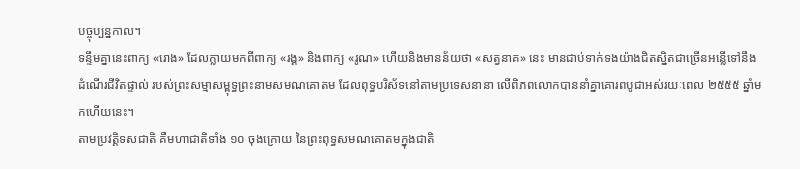បច្ចុប្បន្នកាល។
ទន្ទឹមគ្នានេះពាក្យ «រោង» ដែលក្លាយមកពីពាក្យ «រង្គ» និងពាក្យ «រូណ» ហើយនិងមានន័យថា «សត្វនាគ» នេះ មានជាប់ទាក់ទងយ៉ាងជិតស្និតជាច្រើនអន្លើទៅនឹងដំណើរជីវិតផ្ទាល់ របស់ព្រះសម្មាសម្ពុទ្ធព្រះនាមសមណគោតម ដែលពុទ្ធបរិស័ទនៅតាមប្រទេសនានា លើពិភពលោកបាននាំគ្នាគោរពបូជាអស់រយៈពេល ២៥៥៥ ឆ្នាំមកហើយនេះ។
តាមប្រវត្តិទសជាតិ គឺមហាជាតិទាំង ១០ ចុងក្រោយ នៃព្រះពុទ្ធសមណគោតមក្នុងជាតិ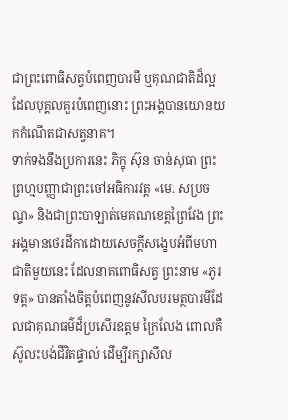ជាព្រះពោធិសត្វបំពេញបារមី ឬគុណជាតិដ៏ល្អ ដែលបុគ្គលគួរបំពេញនោះ ព្រះអង្គបានយោនយកកំណើតជាសត្វនាគ។
ទាក់ទងនឹងប្រការនេះ ភិក្ខុ ស៊ុន ចាន់សុធា ព្រះព្រហ្មបញ្ញាជាព្រះចៅអធិការវត្ត «មេ. សប្រចណ្ទ» និងជាព្រះបាឡាត់មេគណខេត្តព្រៃវែង ព្រះអង្គមានថេរដីកាដោយសេចក្ដីសង្ខេបអំពីមហាជាតិមួយនេះ ដែលនាគពោធិសត្វ ព្រះនាម «ភូរទត្ត» បានតាំងចិត្តបំពេញនូវសីលបរមត្ថបារមីដែលជាគុណធម៌ដ៏ប្រសើរឧត្ដម ក្រៃលែង ពោលគឺស៊ូលះបង់ជីវិតផ្ទាល់ ដើម្បីរក្សាសីល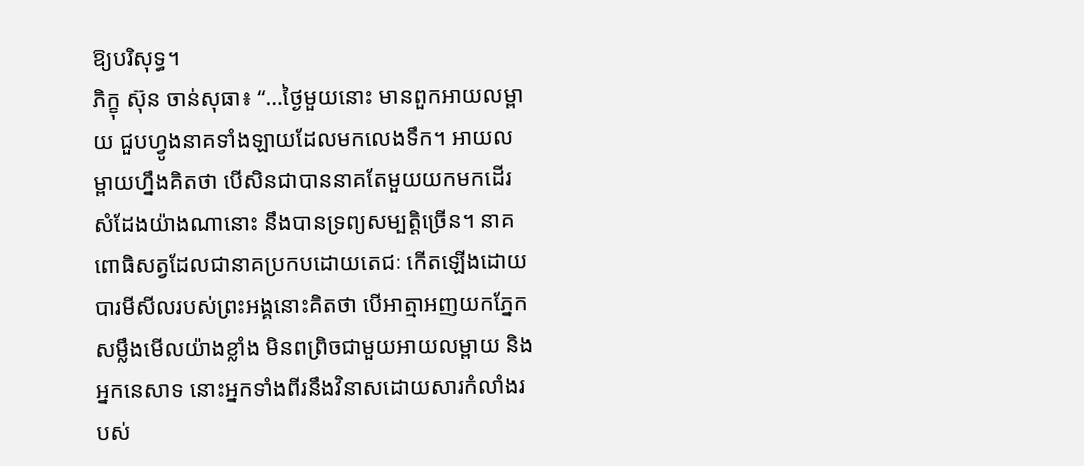ឱ្យបរិសុទ្ធ។
ភិក្ខុ ស៊ុន ចាន់សុធា៖ “…ថ្ងៃមួយនោះ មានពួកអាយលម្ពាយ ជួបហ្វូងនាគទាំងឡាយដែលមកលេងទឹក។ អាយលម្ពាយហ្នឹងគិតថា បើសិនជាបាននាគតែមួយយកមកដើរ សំដែងយ៉ាងណានោះ នឹងបានទ្រព្យសម្បត្តិច្រើន។ នាគពោធិសត្វដែលជានាគប្រកបដោយតេជៈ កើតឡើងដោយបារមីសីលរបស់ព្រះអង្គនោះគិតថា បើអាត្មាអញយកភ្នែកសម្លឹងមើលយ៉ាងខ្លាំង មិនពព្រិចជាមួយអាយលម្ពាយ និងអ្នកនេសាទ នោះអ្នកទាំងពីរនឹងវិនាសដោយសារកំលាំងរបស់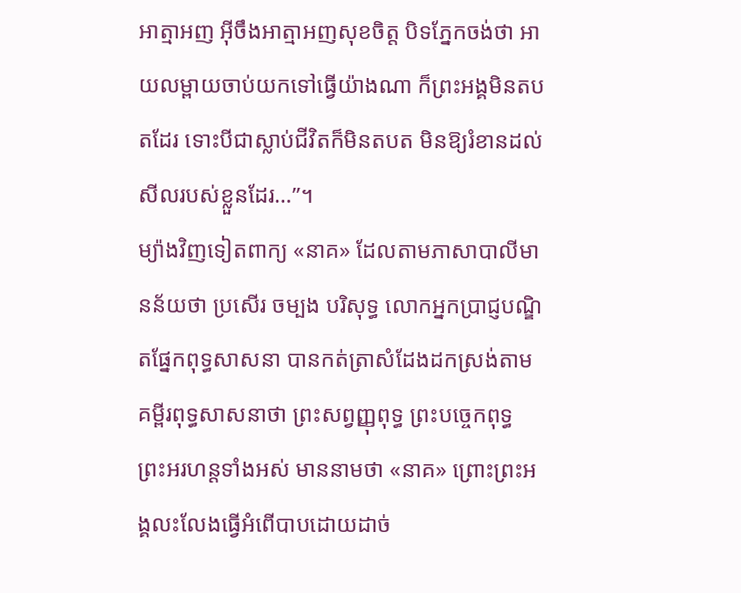អាត្មាអញ អ៊ីចឹងអាត្មាអញសុខចិត្ត បិទភ្នែកចង់ថា អាយលម្ពាយចាប់យកទៅធ្វើយ៉ាងណា ក៏ព្រះអង្គមិនតបតដែរ ទោះបីជាស្លាប់ជីវិតក៏មិនតបត មិនឱ្យរំខានដល់សីលរបស់ខ្លួនដែរ…”។
ម្យ៉ាងវិញទៀតពាក្យ «នាគ» ដែលតាមភាសាបាលីមានន័យថា ប្រសើរ ចម្បង បរិសុទ្ធ លោកអ្នកប្រាជ្ញបណ្ឌិតផ្នែកពុទ្ធសាសនា បានកត់ត្រាសំដែងដកស្រង់តាមគម្ពីរពុទ្ធសាសនាថា ព្រះសព្វញ្ញុពុទ្ធ ព្រះបច្ចេកពុទ្ធ ព្រះអរហន្តទាំងអស់ មាននាមថា «នាគ» ព្រោះព្រះអង្គលះលែងធ្វើអំពើបាបដោយដាច់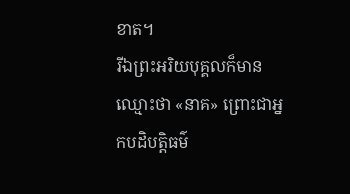ខាត។
រីឯព្រះអរិយបុគ្គលក៏មានឈ្មោះថា «នាគ» ព្រោះជាអ្នកបដិបត្តិធម៌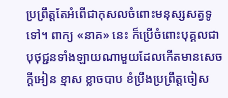ប្រព្រឹត្តតែអំពើជាកុសលចំពោះមនុស្សសត្វទូទៅ។ ពាក្យ «នាគ» នេះ ក៏ប្រើចំពោះបុគ្គលជាបុថុជ្ជនទាំងឡាយណាមួយដែលកើតមានសេចក្ដីអៀន ខ្មាស ខ្លាចបាប ខំប្រឹងប្រព្រឹត្តចៀស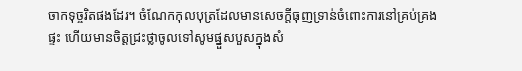ចាកទុច្ចរិតផងដែរ។ ចំណែកកុលបុត្រដែលមានសេចក្ដីធុញទ្រាន់ចំពោះការនៅគ្រប់គ្រងផ្ទះ ហើយមានចិត្តជ្រះថ្លាចូលទៅសូមផ្នួសបួសក្នុងសំ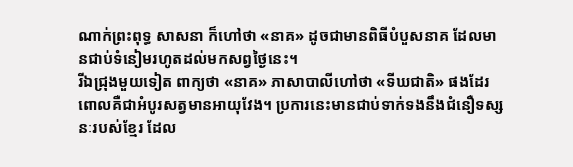ណាក់ព្រះពុទ្ធ សាសនា ក៏ហៅថា «នាគ» ដូចជាមានពិធីបំបួសនាគ ដែលមានជាប់ទំនៀមរហូតដល់មកសព្វថ្ងៃនេះ។
រីឯជ្រុងមួយទៀត ពាក្យថា «នាគ» ភាសាបាលីហៅថា «ទីឃជាតិ» ផងដែរ ពោលគឺជាអំបូរសត្វមានអាយុវែង។ ប្រការនេះមានជាប់ទាក់ទងនឹងជំនឿទស្សនៈរបស់ខ្មែរ ដែល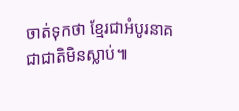ចាត់ទុកថា ខ្មែរជាអំបូរនាគ ជាជាតិមិនស្លាប់៕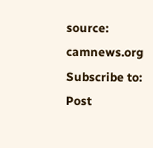source: camnews.org
Subscribe to:
Post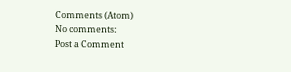Comments (Atom)
No comments:
Post a Comment